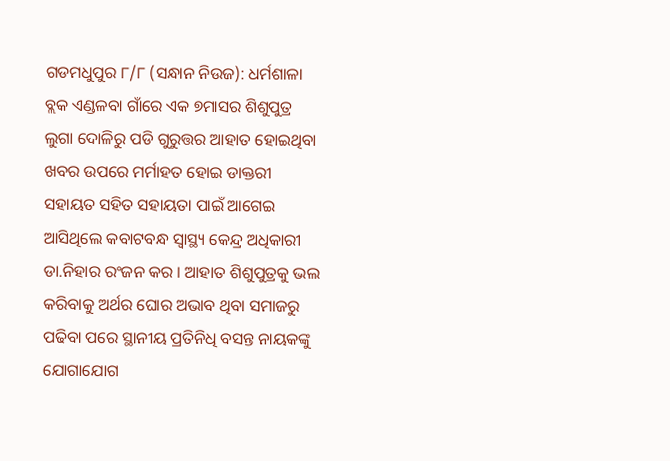ଗଡମଧୁପୁର ୮/୮ (ସନ୍ଧାନ ନିଉଜ): ଧର୍ମଶାଳା ବ୍ଲକ ଏଣ୍ଡଳବା ଗାଁରେ ଏକ ୭ମାସର ଶିଶୁପୁତ୍ର ଲୁଗା ଦୋଳିରୁ ପଡି ଗୁରୁତ୍ତର ଆହାତ ହୋଇଥିବା ଖବର ଉପରେ ମର୍ମାହତ ହୋଇ ଡାକ୍ତରୀ ସହାୟତ ସହିତ ସହାୟତା ପାଇଁ ଆଗେଇ ଆସିଥିଲେ କବାଟବନ୍ଧ ସ୍ୱାସ୍ଥ୍ୟ କେନ୍ଦ୍ର ଅଧିକାରୀ ଡା.ନିହାର ରଂଜନ କର । ଆହାତ ଶିଶୁପୁତ୍ରକୁ ଭଲ କରିବାକୁ ଅର୍ଥର ଘୋର ଅଭାବ ଥିବା ସମାଜରୁ ପଢିବା ପରେ ସ୍ଥାନୀୟ ପ୍ରତିନିଧି ବସନ୍ତ ନାୟକଙ୍କୁ ଯୋଗାଯୋଗ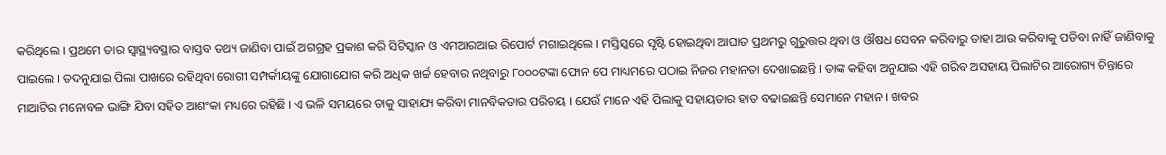କରିଥିଲେ । ପ୍ରଥମେ ତାର ସ୍ୱାସ୍ଥ୍ୟବସ୍ଥାର ବାସ୍ତବ ତଥ୍ୟ ଜାଣିବା ପାଇଁ ଅଗଗ୍ରହ ପ୍ରକାଶ କରି ସିଟିସ୍କାନ ଓ ଏମଆରଆଇ ରିପୋର୍ଟ ମଗାଇଥିଲେ । ମସ୍ତିସ୍କରେ ସୃଷ୍ଟି ହୋଇଥିବା ଆଘାତ ପ୍ରଥମରୁ ଗୁରୁତ୍ତର ଥିବା ଓ ଔଷଧ ସେବନ କରିବାରୁ ତାହା ଆଉ କରିବାକୁ ପଡିବା ନାହିଁ ଜାଣିବାକୁ ପାଇଲେ । ତଦନୁଯାଇ ପିଲା ପାଖରେ ରହିଥିବା ରୋଗୀ ସମ୍ପର୍କୀୟଙ୍କୁ ଯୋଗାଯୋଗ କରି ଅଧିକ ଖର୍ଚ୍ଚ ହେବାର ନଥିବାରୁ ୮୦୦୦ଟଙ୍କା ଫୋନ ପେ ମାଧ୍ୟମରେ ପଠାଇ ନିଜର ମହାନତା ଦେଖାଇଛନ୍ତି । ତାଙ୍କ କହିବା ଅନୁଯାଇ ଏହି ଗରିବ ଅସହାୟ ପିଲାଟିର ଆରୋଗ୍ୟ ଚିନ୍ତାରେ ମାଆଟିର ମନୋବଳ ଭାଙ୍ଗି ଯିବା ସହିତ ଆଶଂକା ମଧ୍ୟରେ ରହିଛି । ଏ ଭଳି ସମୟରେ ତାକୁ ସାହାଯ୍ୟ କରିବା ମାନବିକତାର ପରିଚୟ । ଯେଉଁ ମାନେ ଏହି ପିଲାକୁ ସହାୟତାର ହାତ ବଢାଇଛନ୍ତି ସେମାନେ ମହାନ । ଖବର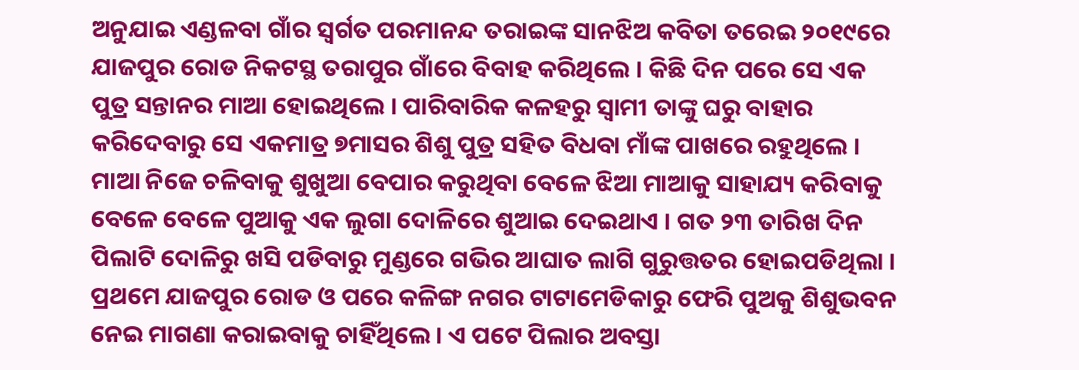ଅନୁଯାଇ ଏଣ୍ଡଳବା ଗାଁର ସ୍ୱର୍ଗତ ପରମାନନ୍ଦ ତରାଇଙ୍କ ସାନଝିଅ କବିତା ତରେଇ ୨୦୧୯ରେ ଯାଜପୁର ରୋଡ ନିକଟସ୍ଥ ତରାପୁର ଗାଁରେ ବିବାହ କରିଥିଲେ । କିଛି ଦିନ ପରେ ସେ ଏକ ପୁତ୍ର ସନ୍ତାନର ମାଆ ହୋଇଥିଲେ । ପାରିବାରିକ କଳହରୁ ସ୍ୱାମୀ ତାଙ୍କୁ ଘରୁ ବାହାର କରିଦେବାରୁ ସେ ଏକମାତ୍ର ୭ମାସର ଶିଶୁ ପୁତ୍ର ସହିତ ବିଧବା ମାଁଙ୍କ ପାଖରେ ରହୁଥିଲେ । ମାଆ ନିଜେ ଚଳିବାକୁ ଶୁଖୁଆ ବେପାର କରୁଥିବା ବେଳେ ଝିଆ ମାଆକୁ ସାହାଯ୍ୟ କରିବାକୁ ବେଳେ ବେଳେ ପୁଆକୁ ଏକ ଲୁଗା ଦୋଳିରେ ଶୁଆଇ ଦେଇଥାଏ । ଗତ ୨୩ ତାରିଖ ଦିନ ପିଲାଟି ଦୋଳିରୁ ଖସି ପଡିବାରୁ ମୁଣ୍ଡରେ ଗଭିର ଆଘାତ ଲାଗି ଗୁରୁତ୍ତତର ହୋଇପଡିଥିଲା । ପ୍ରଥମେ ଯାଜପୁର ରୋଡ ଓ ପରେ କଳିଙ୍ଗ ନଗର ଟାଟାମେଡିକାରୁ ଫେରି ପୁଅକୁ ଶିଶୁଭବନ ନେଇ ମାଗଣା କରାଇବାକୁ ଚାହିଁଥିଲେ । ଏ ପଟେ ପିଲାର ଅବସ୍ତା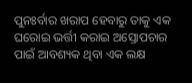ପୁନଃର୍ବାର ଖରାପ ହେବାରୁ ତାକୁ ଏକ ଘରୋଇ ଭର୍ତ୍ତୀ କରାଇ ଅସ୍ତୋପଚାର ପାଇଁ ଆବଶ୍ୟକ ଥିବା ଏକ ଲକ୍ଷ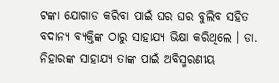ଟଙ୍କା ଯୋଗାଡ କରିବା ପାଇଁ ଘର ଘର ବୁଲିବ ସହିତ ବଦାନ୍ୟ ବ୍ୟକ୍ତିଙ୍କ ଠାରୁ ସାହାଯ୍ୟ ଭିକ୍ଷା କରିଥିଲେ । ଡା. ନିହାରଙ୍କ ସାହାଯ୍ୟ ତାଙ୍କ ପାଇଁ ଅବିସ୍ମରଣୀୟ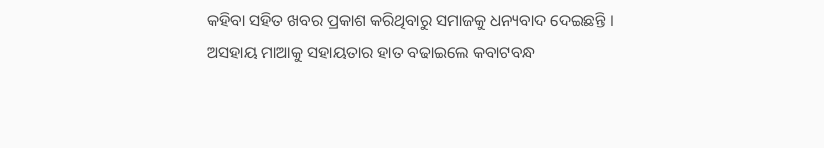କହିବା ସହିତ ଖବର ପ୍ରକାଶ କରିଥିବାରୁ ସମାଜକୁ ଧନ୍ୟବାଦ ଦେଇଛନ୍ତି ।
ଅସହାୟ ମାଆକୁ ସହାୟତାର ହାତ ବଢାଇଲେ କବାଟବନ୍ଧ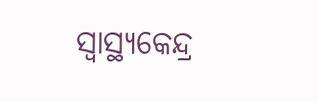ସ୍ୱାସ୍ଥ୍ୟକେନ୍ଦ୍ର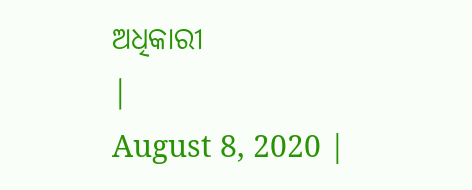ଅଧିକାରୀ
|
August 8, 2020 |